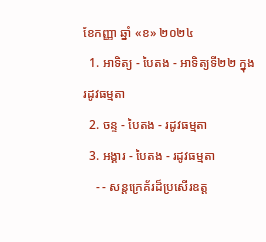ខែកញ្ញា ឆ្នាំ «ខ» ២០២៤
  1. អាទិត្យ - បៃតង - អាទិត្យទី២២ ក្នុងរដូវធម្មតា
  2. ចន្ទ - បៃតង - រដូវធម្មតា
  3. អង្គារ - បៃតង - រដូវធម្មតា
    - - សន្តក្រេគ័រដ៏ប្រសើរឧត្ត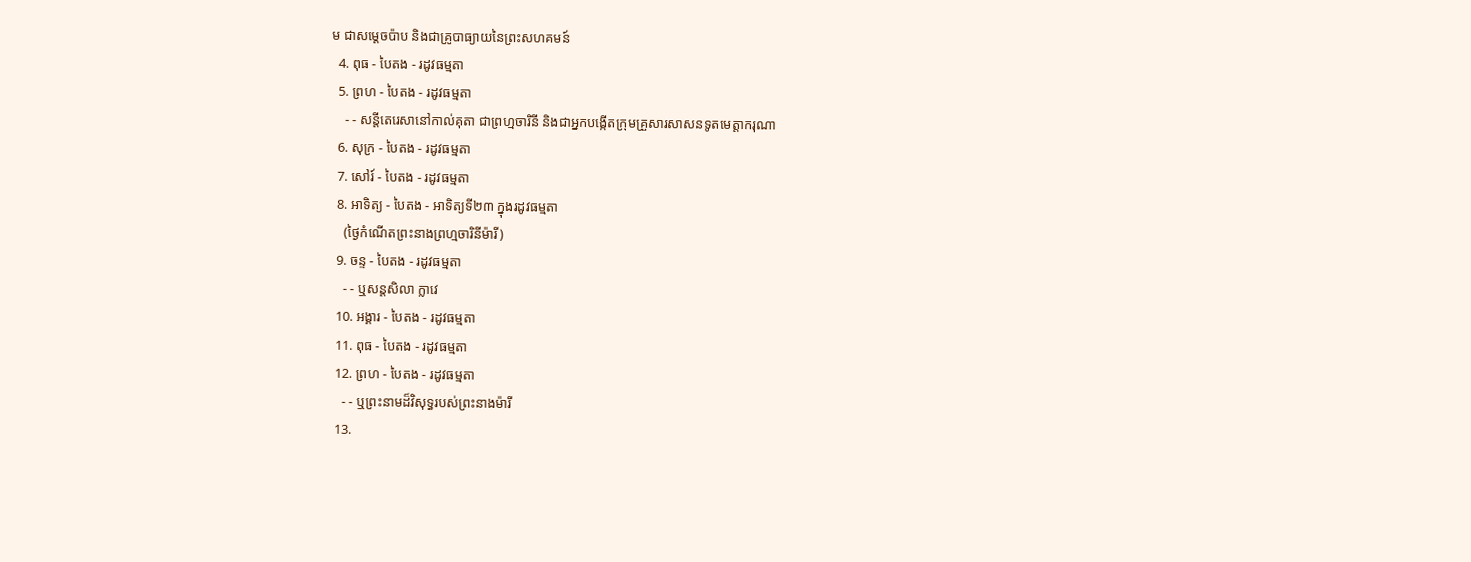ម ជាសម្ដេចប៉ាប និងជាគ្រូបាធ្យាយនៃព្រះសហគមន៍
  4. ពុធ - បៃតង - រដូវធម្មតា
  5. ព្រហ - បៃតង - រដូវធម្មតា
    - - សន្តីតេរេសានៅកាល់គុតា ជាព្រហ្មចារិនី និងជាអ្នកបង្កើតក្រុមគ្រួសារសាសនទូតមេត្ដាករុណា
  6. សុក្រ - បៃតង - រដូវធម្មតា
  7. សៅរ៍ - បៃតង - រដូវធម្មតា
  8. អាទិត្យ - បៃតង - អាទិត្យទី២៣ ក្នុងរដូវធម្មតា
    (ថ្ងៃកំណើតព្រះនាងព្រហ្មចារិនីម៉ារី)
  9. ចន្ទ - បៃតង - រដូវធម្មតា
    - - ឬសន្តសិលា ក្លាវេ
  10. អង្គារ - បៃតង - រដូវធម្មតា
  11. ពុធ - បៃតង - រដូវធម្មតា
  12. ព្រហ - បៃតង - រដូវធម្មតា
    - - ឬព្រះនាមដ៏វិសុទ្ធរបស់ព្រះនាងម៉ារី
  13.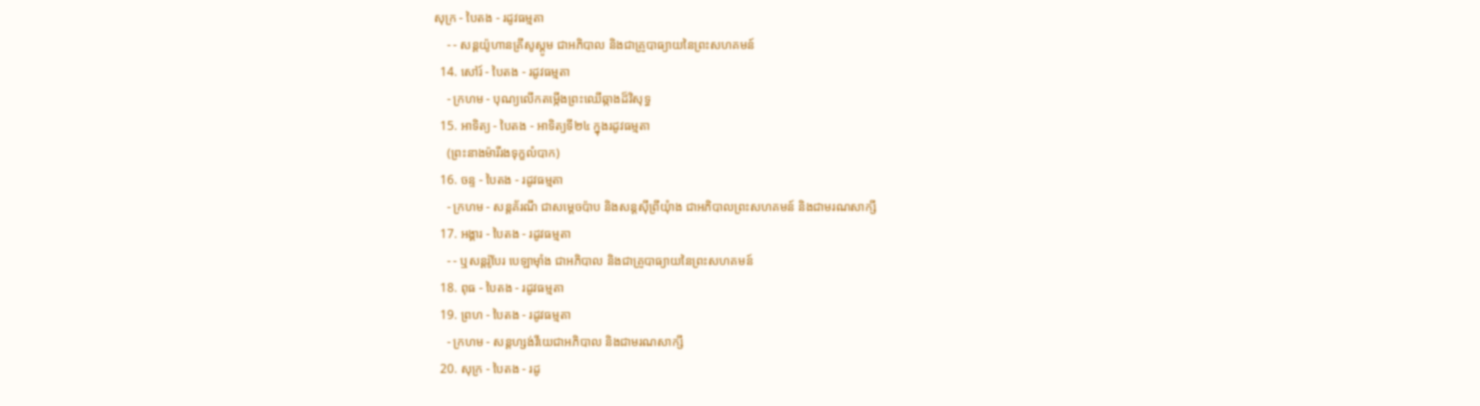សុក្រ - បៃតង - រដូវធម្មតា
    - - សន្តយ៉ូហានគ្រីសូស្តូម ជាអភិបាល និងជាគ្រូបាធ្យាយនៃព្រះសហគមន៍
  14. សៅរ៍ - បៃតង - រដូវធម្មតា
    - ក្រហម - បុណ្យលើកតម្កើងព្រះឈើឆ្កាងដ៏វិសុទ្ធ
  15. អាទិត្យ - បៃតង - អាទិត្យទី២៤ ក្នុងរដូវធម្មតា
    (ព្រះនាងម៉ារីរងទុក្ខលំបាក)
  16. ចន្ទ - បៃតង - រដូវធម្មតា
    - ក្រហម - សន្តគ័រណី ជាសម្ដេចប៉ាប និងសន្តស៊ីព្រីយុំាង ជាអភិបាលព្រះសហគមន៍ និងជាមរណសាក្សី
  17. អង្គារ - បៃតង - រដូវធម្មតា
    - - ឬសន្តរ៉ូបែរ បេឡាម៉ាំង ជាអភិបាល និងជាគ្រូបាធ្យាយនៃព្រះសហគមន៍
  18. ពុធ - បៃតង - រដូវធម្មតា
  19. ព្រហ - បៃតង - រដូវធម្មតា
    - ក្រហម - សន្តហ្សង់វីយេជាអភិបាល និងជាមរណសាក្សី
  20. សុក្រ - បៃតង - រដូ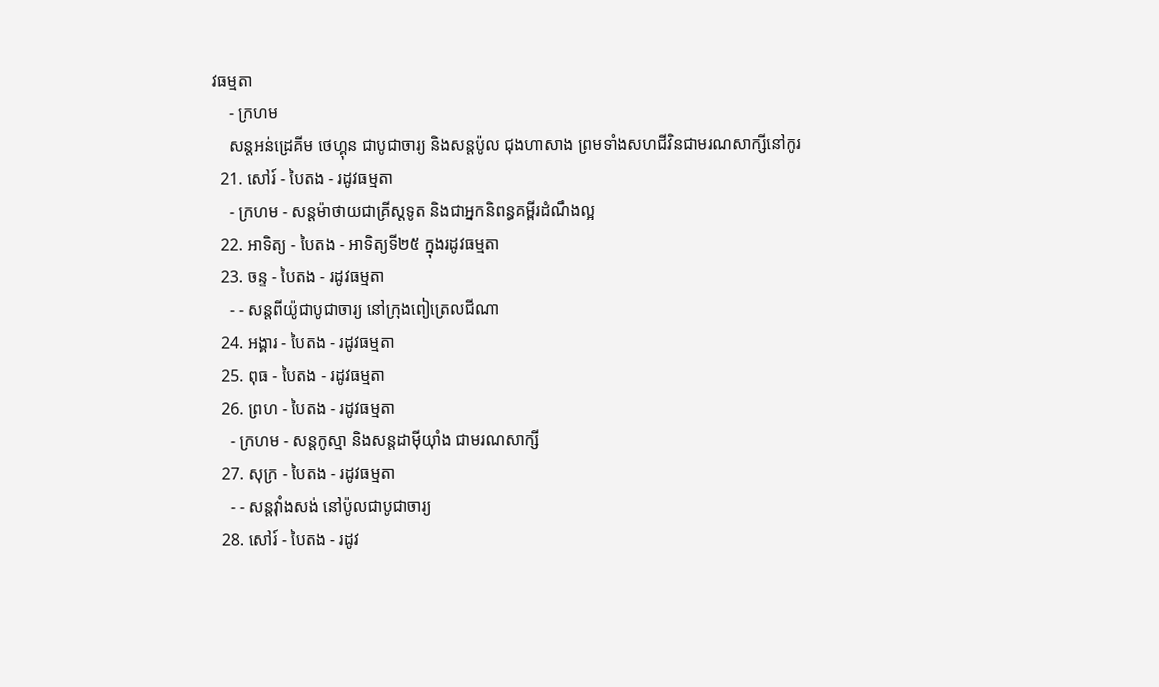វធម្មតា
    - ក្រហម
    សន្តអន់ដ្រេគីម ថេហ្គុន ជាបូជាចារ្យ និងសន្តប៉ូល ជុងហាសាង ព្រមទាំងសហជីវិនជាមរណសាក្សីនៅកូរ
  21. សៅរ៍ - បៃតង - រដូវធម្មតា
    - ក្រហម - សន្តម៉ាថាយជាគ្រីស្តទូត និងជាអ្នកនិពន្ធគម្ពីរដំណឹងល្អ
  22. អាទិត្យ - បៃតង - អាទិត្យទី២៥ ក្នុងរដូវធម្មតា
  23. ចន្ទ - បៃតង - រដូវធម្មតា
    - - សន្តពីយ៉ូជាបូជាចារ្យ នៅក្រុងពៀត្រេលជីណា
  24. អង្គារ - បៃតង - រដូវធម្មតា
  25. ពុធ - បៃតង - រដូវធម្មតា
  26. ព្រហ - បៃតង - រដូវធម្មតា
    - ក្រហម - សន្តកូស្មា និងសន្តដាម៉ីយុាំង ជាមរណសាក្សី
  27. សុក្រ - បៃតង - រដូវធម្មតា
    - - សន្តវុាំងសង់ នៅប៉ូលជាបូជាចារ្យ
  28. សៅរ៍ - បៃតង - រដូវ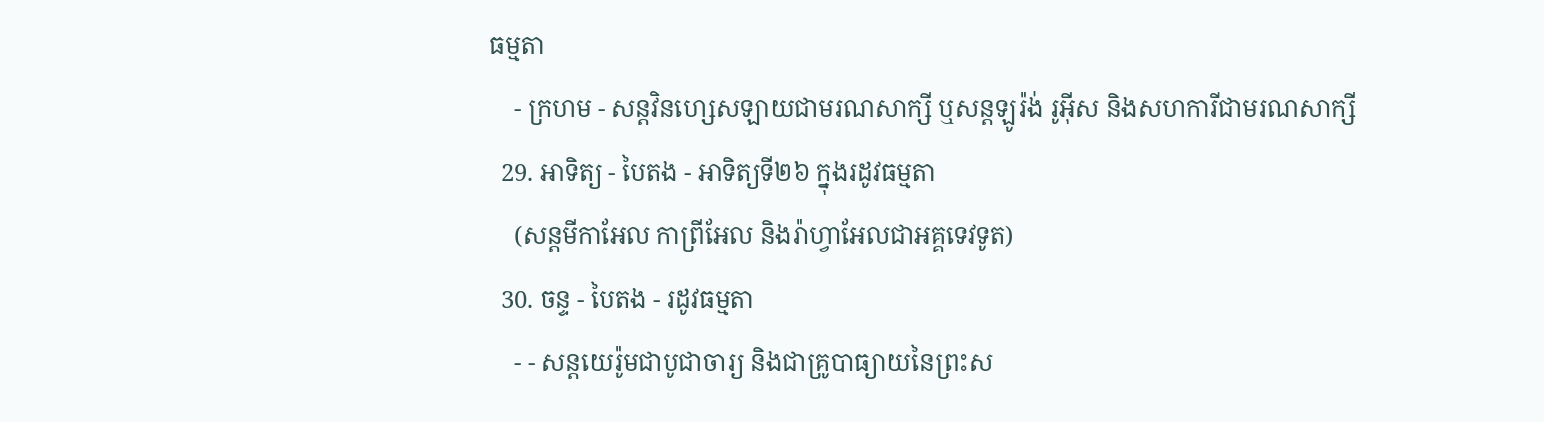ធម្មតា
    - ក្រហម - សន្តវិនហ្សេសឡាយជាមរណសាក្សី ឬសន្តឡូរ៉ង់ រូអ៊ីស និងសហការីជាមរណសាក្សី
  29. អាទិត្យ - បៃតង - អាទិត្យទី២៦ ក្នុងរដូវធម្មតា
    (សន្តមីកាអែល កាព្រីអែល និងរ៉ាហ្វាអែលជាអគ្គទេវទូត)
  30. ចន្ទ - បៃតង - រដូវធម្មតា
    - - សន្ដយេរ៉ូមជាបូជាចារ្យ និងជាគ្រូបាធ្យាយនៃព្រះស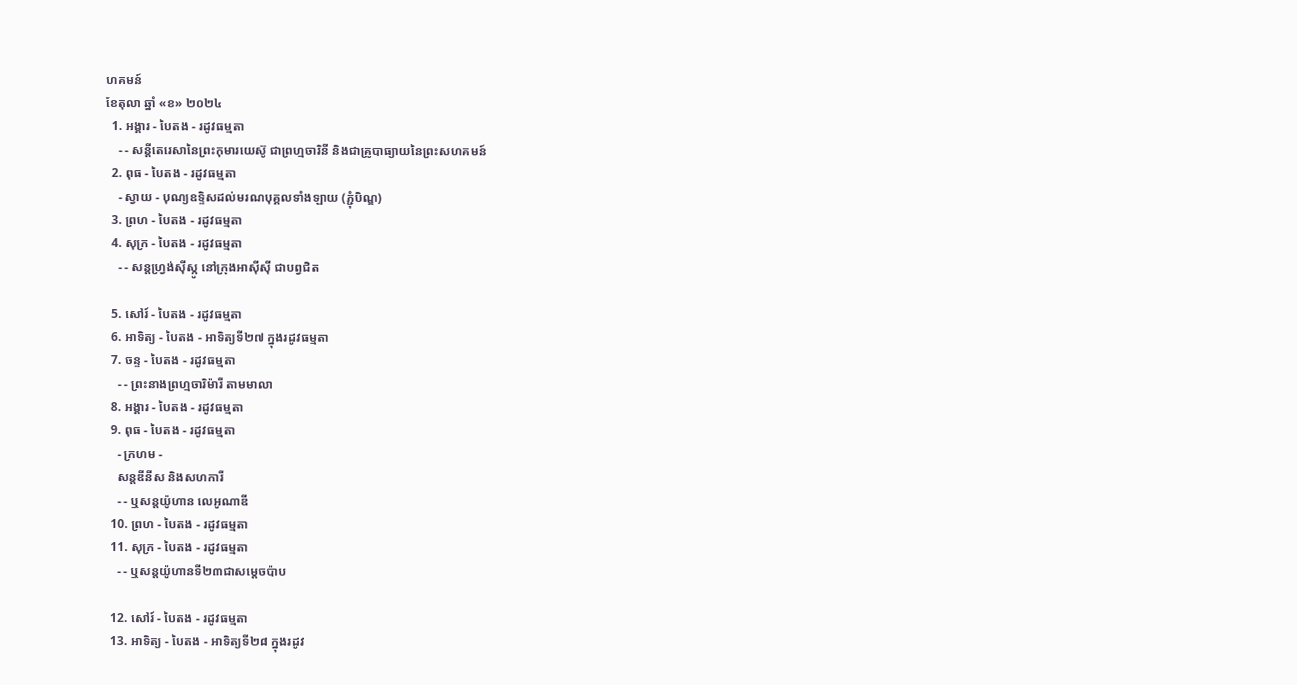ហគមន៍
ខែតុលា ឆ្នាំ «ខ» ២០២៤
  1. អង្គារ - បៃតង - រដូវធម្មតា
    - - សន្តីតេរេសានៃព្រះកុមារយេស៊ូ ជាព្រហ្មចារិនី និងជាគ្រូបាធ្យាយនៃព្រះសហគមន៍
  2. ពុធ - បៃតង - រដូវធម្មតា
    - ស្វាយ - បុណ្យឧទ្ទិសដល់មរណបុគ្គលទាំងឡាយ (ភ្ជុំបិណ្ឌ)
  3. ព្រហ - បៃតង - រដូវធម្មតា
  4. សុក្រ - បៃតង - រដូវធម្មតា
    - - សន្តហ្វ្រង់ស៊ីស្កូ នៅក្រុងអាស៊ីស៊ី ជាបព្វជិត

  5. សៅរ៍ - បៃតង - រដូវធម្មតា
  6. អាទិត្យ - បៃតង - អាទិត្យទី២៧ ក្នុងរដូវធម្មតា
  7. ចន្ទ - បៃតង - រដូវធម្មតា
    - - ព្រះនាងព្រហ្មចារិម៉ារី តាមមាលា
  8. អង្គារ - បៃតង - រដូវធម្មតា
  9. ពុធ - បៃតង - រដូវធម្មតា
    - ក្រហម -
    សន្តឌីនីស និងសហការី
    - - ឬសន្តយ៉ូហាន លេអូណាឌី
  10. ព្រហ - បៃតង - រដូវធម្មតា
  11. សុក្រ - បៃតង - រដូវធម្មតា
    - - ឬសន្តយ៉ូហានទី២៣ជាសម្តេចប៉ាប

  12. សៅរ៍ - បៃតង - រដូវធម្មតា
  13. អាទិត្យ - បៃតង - អាទិត្យទី២៨ ក្នុងរដូវ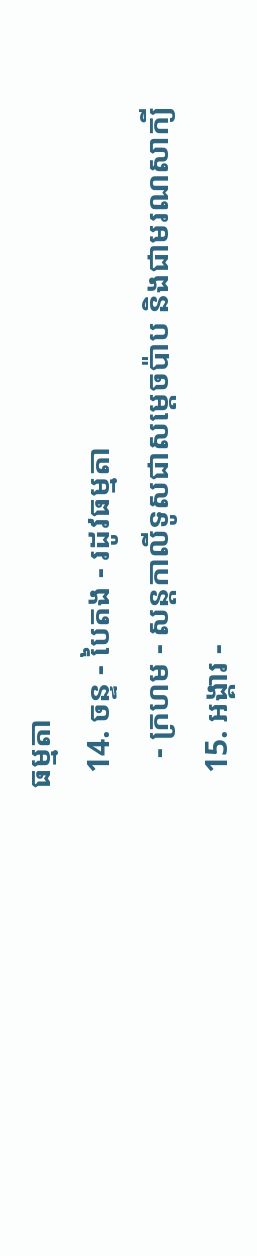ធម្មតា
  14. ចន្ទ - បៃតង - រដូវធម្មតា
    - ក្រហម - សន្ដកាលីទូសជាសម្ដេចប៉ាប និងជាមរណសាក្យី
  15. អង្គារ -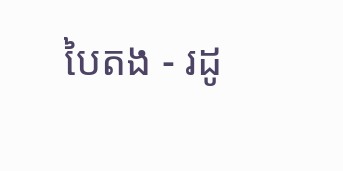បៃតង - រដូ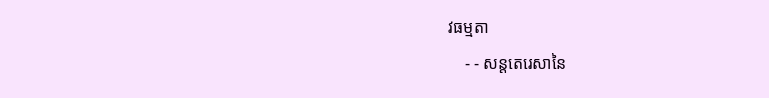វធម្មតា
    - - សន្តតេរេសានៃ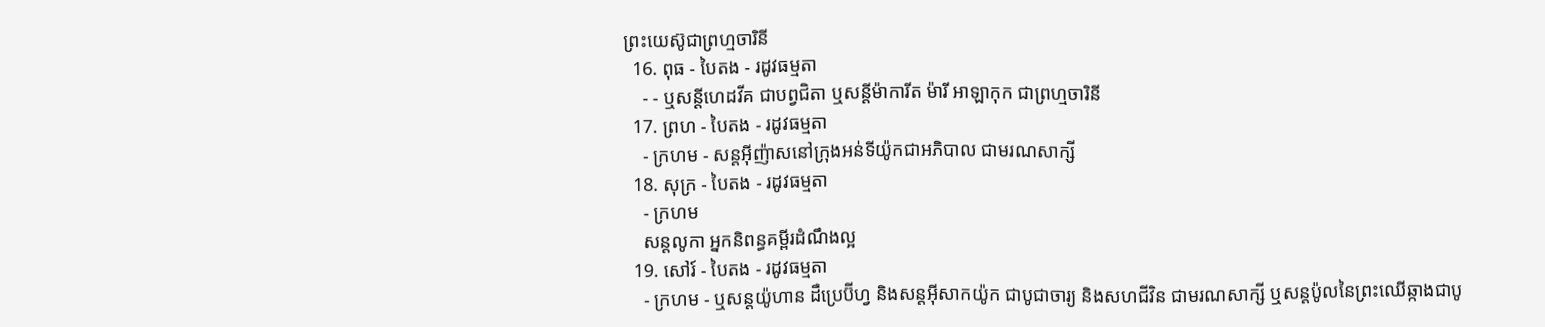ព្រះយេស៊ូជាព្រហ្មចារិនី
  16. ពុធ - បៃតង - រដូវធម្មតា
    - - ឬសន្ដីហេដវីគ ជាបព្វជិតា ឬសន្ដីម៉ាការីត ម៉ារី អាឡាកុក ជាព្រហ្មចារិនី
  17. ព្រហ - បៃតង - រដូវធម្មតា
    - ក្រហម - សន្តអ៊ីញ៉ាសនៅក្រុងអន់ទីយ៉ូកជាអភិបាល ជាមរណសាក្សី
  18. សុក្រ - បៃតង - រដូវធម្មតា
    - ក្រហម
    សន្តលូកា អ្នកនិពន្ធគម្ពីរដំណឹងល្អ
  19. សៅរ៍ - បៃតង - រដូវធម្មតា
    - ក្រហម - ឬសន្ដយ៉ូហាន ដឺប្រេប៊ីហ្វ និងសន្ដអ៊ីសាកយ៉ូក ជាបូជាចារ្យ និងសហជីវិន ជាមរណសាក្សី ឬសន្ដប៉ូលនៃព្រះឈើឆ្កាងជាបូ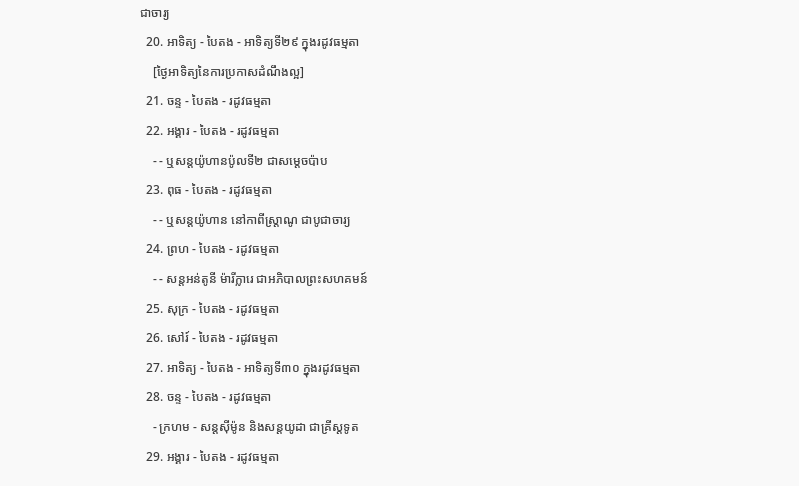ជាចារ្យ
  20. អាទិត្យ - បៃតង - អាទិត្យទី២៩ ក្នុងរដូវធម្មតា
    [ថ្ងៃអាទិត្យនៃការប្រកាសដំណឹងល្អ]
  21. ចន្ទ - បៃតង - រដូវធម្មតា
  22. អង្គារ - បៃតង - រដូវធម្មតា
    - - ឬសន្តយ៉ូហានប៉ូលទី២ ជាសម្ដេចប៉ាប
  23. ពុធ - បៃតង - រដូវធម្មតា
    - - ឬសន្ដយ៉ូហាន នៅកាពីស្រ្ដាណូ ជាបូជាចារ្យ
  24. ព្រហ - បៃតង - រដូវធម្មតា
    - - សន្តអន់តូនី ម៉ារីក្លារេ ជាអភិបាលព្រះសហគមន៍
  25. សុក្រ - បៃតង - រដូវធម្មតា
  26. សៅរ៍ - បៃតង - រដូវធម្មតា
  27. អាទិត្យ - បៃតង - អាទិត្យទី៣០ ក្នុងរដូវធម្មតា
  28. ចន្ទ - បៃតង - រដូវធម្មតា
    - ក្រហម - សន្ដស៊ីម៉ូន និងសន្ដយូដា ជាគ្រីស្ដទូត
  29. អង្គារ - បៃតង - រដូវធម្មតា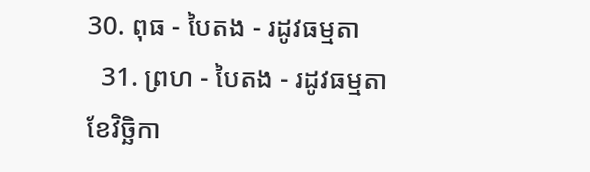30. ពុធ - បៃតង - រដូវធម្មតា
  31. ព្រហ - បៃតង - រដូវធម្មតា
ខែវិច្ឆិកា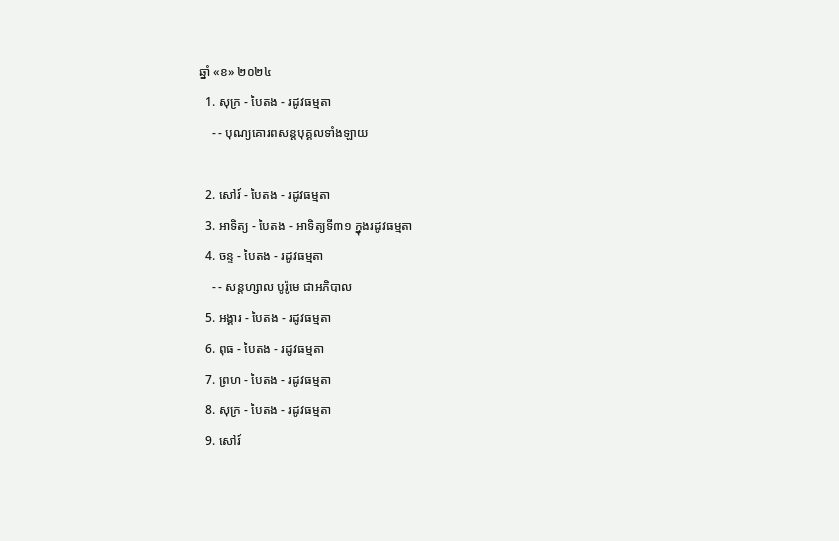ឆ្នាំ «ខ» ២០២៤
  1. សុក្រ - បៃតង - រដូវធម្មតា
    - - បុណ្យគោរពសន្ដបុគ្គលទាំងឡាយ

  2. សៅរ៍ - បៃតង - រដូវធម្មតា
  3. អាទិត្យ - បៃតង - អាទិត្យទី៣១ ក្នុងរដូវធម្មតា
  4. ចន្ទ - បៃតង - រដូវធម្មតា
    - - សន្ដហ្សាល បូរ៉ូមេ ជាអភិបាល
  5. អង្គារ - បៃតង - រដូវធម្មតា
  6. ពុធ - បៃតង - រដូវធម្មតា
  7. ព្រហ - បៃតង - រដូវធម្មតា
  8. សុក្រ - បៃតង - រដូវធម្មតា
  9. សៅរ៍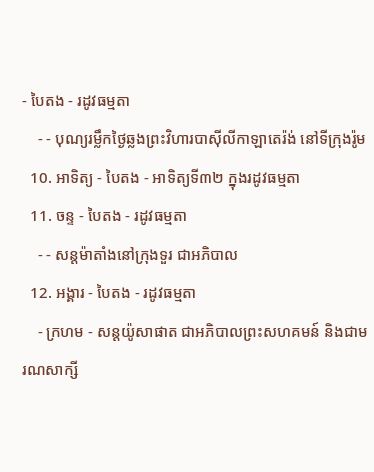- បៃតង - រដូវធម្មតា
    - - បុណ្យរម្លឹកថ្ងៃឆ្លងព្រះវិហារបាស៊ីលីកាឡាតេរ៉ង់ នៅទីក្រុងរ៉ូម
  10. អាទិត្យ - បៃតង - អាទិត្យទី៣២ ក្នុងរដូវធម្មតា
  11. ចន្ទ - បៃតង - រដូវធម្មតា
    - - សន្ដម៉ាតាំងនៅក្រុងទួរ ជាអភិបាល
  12. អង្គារ - បៃតង - រដូវធម្មតា
    - ក្រហម - សន្ដយ៉ូសាផាត ជាអភិបាលព្រះសហគមន៍ និងជាមរណសាក្សី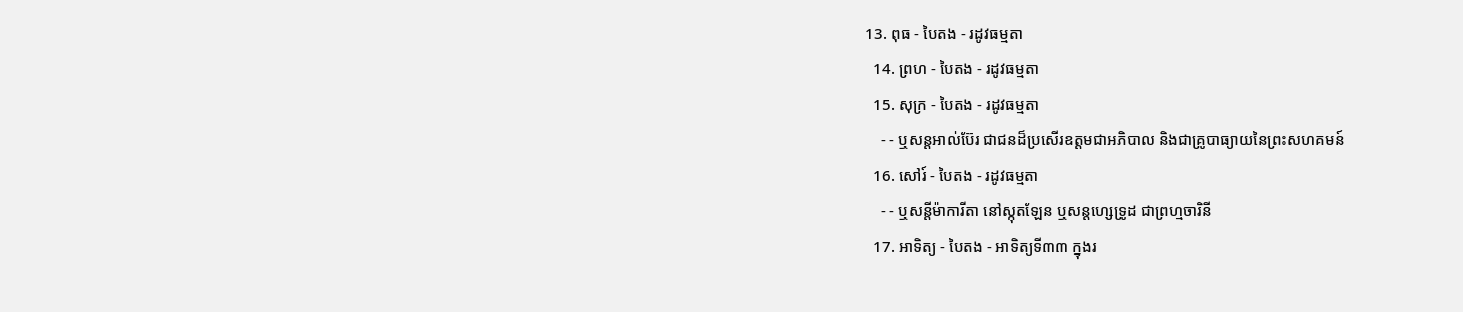13. ពុធ - បៃតង - រដូវធម្មតា
  14. ព្រហ - បៃតង - រដូវធម្មតា
  15. សុក្រ - បៃតង - រដូវធម្មតា
    - - ឬសន្ដអាល់ប៊ែរ ជាជនដ៏ប្រសើរឧត្ដមជាអភិបាល និងជាគ្រូបាធ្យាយនៃព្រះសហគមន៍
  16. សៅរ៍ - បៃតង - រដូវធម្មតា
    - - ឬសន្ដីម៉ាការីតា នៅស្កុតឡែន ឬសន្ដហ្សេទ្រូដ ជាព្រហ្មចារិនី
  17. អាទិត្យ - បៃតង - អាទិត្យទី៣៣ ក្នុងរ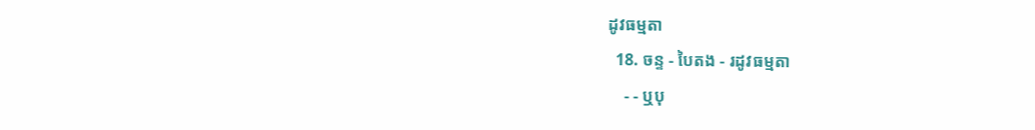ដូវធម្មតា
  18. ចន្ទ - បៃតង - រដូវធម្មតា
    - - ឬបុ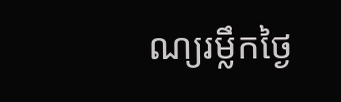ណ្យរម្លឹកថ្ងៃ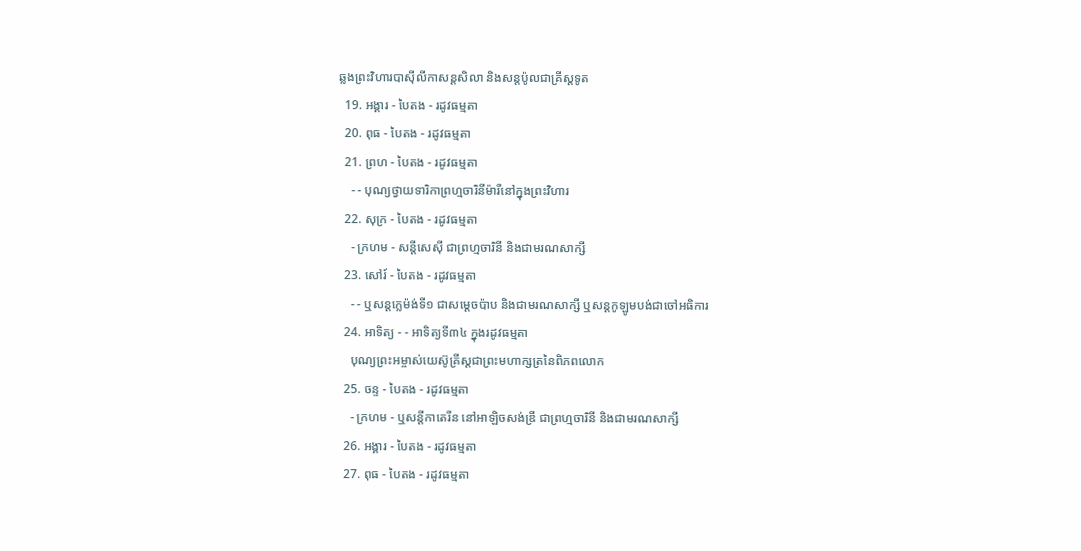ឆ្លងព្រះវិហារបាស៊ីលីកាសន្ដសិលា និងសន្ដប៉ូលជាគ្រីស្ដទូត
  19. អង្គារ - បៃតង - រដូវធម្មតា
  20. ពុធ - បៃតង - រដូវធម្មតា
  21. ព្រហ - បៃតង - រដូវធម្មតា
    - - បុណ្យថ្វាយទារិកាព្រហ្មចារិនីម៉ារីនៅក្នុងព្រះវិហារ
  22. សុក្រ - បៃតង - រដូវធម្មតា
    - ក្រហម - សន្ដីសេស៊ី ជាព្រហ្មចារិនី និងជាមរណសាក្សី
  23. សៅរ៍ - បៃតង - រដូវធម្មតា
    - - ឬសន្ដក្លេម៉ង់ទី១ ជាសម្ដេចប៉ាប និងជាមរណសាក្សី ឬសន្ដកូឡូមបង់ជាចៅអធិការ
  24. អាទិត្យ - - អាទិត្យទី៣៤ ក្នុងរដូវធម្មតា
    បុណ្យព្រះអម្ចាស់យេស៊ូគ្រីស្ដជាព្រះមហាក្សត្រនៃពិភពលោក
  25. ចន្ទ - បៃតង - រដូវធម្មតា
    - ក្រហម - ឬសន្ដីកាតេរីន នៅអាឡិចសង់ឌ្រី ជាព្រហ្មចារិនី និងជាមរណសាក្សី
  26. អង្គារ - បៃតង - រដូវធម្មតា
  27. ពុធ - បៃតង - រដូវធម្មតា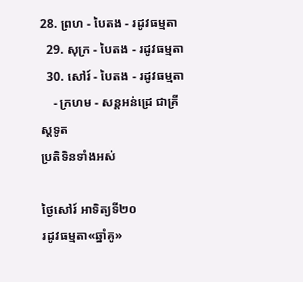28. ព្រហ - បៃតង - រដូវធម្មតា
  29. សុក្រ - បៃតង - រដូវធម្មតា
  30. សៅរ៍ - បៃតង - រដូវធម្មតា
    - ក្រហម - សន្ដអន់ដ្រេ ជាគ្រីស្ដទូត
ប្រតិទិនទាំងអស់

ថ្ងៃសៅរ៍ អាទិត្យទី២០
រដូវធម្មតា«ឆ្នាំគូ»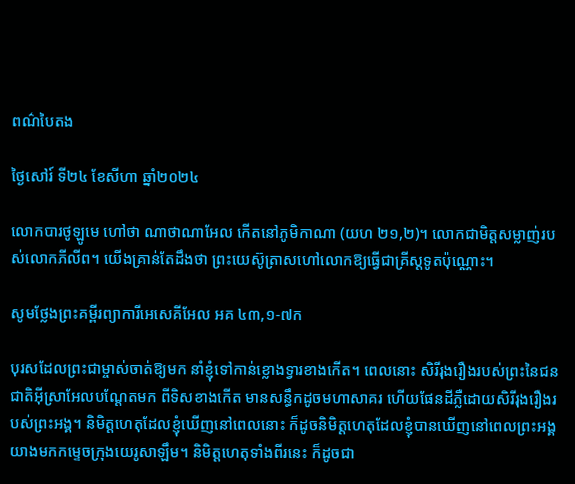ពណ៌បៃតង

ថ្ងៃសៅរ៍ ទី២៤ ខែសីហា ឆ្នាំ២០២៤

លោកបារថូឡូមេ ហៅថា ណាថាណាអែល កើតនៅភូមិកាណា (យហ ២១,២)។ លោកជាមិត្តសម្លាញ់របស់លោកភីលីព។ យើងគ្រាន់តែដឹងថា ព្រះយេស៊ូត្រាសហៅលោកឱ្យធ្វើជាគ្រីស្តទូតប៉ុណ្ណោះ។

សូមថ្លែងព្រះគម្ពីរព្យាការីអេសេគីអែល អគ ៤៣,១-៧ក

បុរសដែលព្រះជាម្ចាស់ចាត់ឱ្យមក នាំខ្ញុំទៅកាន់ខ្លោងទ្វារខាងកើត។ ពេលនោះ សិរីរុងរឿងរបស់ព្រះនៃជនជាតិអ៊ីស្រាអែលបណ្តែតមក ពីទិសខាងកើត មានសន្ធឹកដូចមហាសាគរ ហើយផែនដីភ្លឺដោយសិរីរុងរឿងរបស់ព្រះអង្គ។ និមិត្តហេតុដែលខ្ញុំឃើញនៅពេលនោះ ក៏ដូចនិមិត្តហេតុដែលខ្ញុំបានឃើញនៅពេលព្រះអង្គយាងមកកម្ទេចក្រុងយេរូសាឡឹម។ និមិត្តហេតុទាំងពីរនេះ ក៏ដូចជា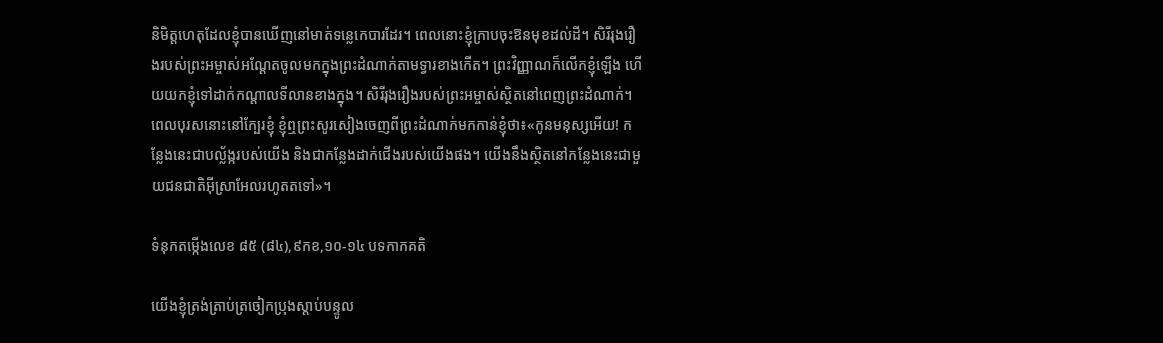និមិត្តហេតុដែលខ្ញុំបានឃើញនៅមាត់ទន្លេកេបារដែរ។ ពេលនោះខ្ញុំក្រាបចុះឱនមុខដល់ដី។ សិរីរុងរឿងរបស់ព្រះអម្ចាស់អណ្តែតចូលមកក្នុងព្រះដំណាក់តាមទ្វារខាងកើត។ ព្រះវិញ្ញាណក៏លើកខ្ញុំឡើង ហើយយកខ្ញុំទៅដាក់កណ្តាលទីលានខាងក្នុង។ សិរីរុងរឿងរបស់ព្រះអម្ចាស់ស្ថិតនៅពេញព្រះដំណាក់។ ពេលបុរសនោះនៅក្បែរខ្ញុំ ខ្ញុំឮព្រះសូរសៀងចេញពីព្រះដំណាក់មកកាន់ខ្ញុំថា៖«កូនមនុស្សអើយ! កន្លែងនេះជាបល្ល័ង្ករបស់យើង និងជាកន្លែងដាក់ជើងរបស់យើងផង។ យើងនឹងស្ថិតនៅកន្លែងនេះជាមួយជនជាតិអ៊ីស្រាអែលរហូតតទៅ»។

ទំនុកតម្កើងលេខ ៨៥ (៨៤),៩កខ,១០-១៤ បទកាកគតិ

យើងខ្ញុំត្រង់ត្រាប់ត្រចៀកប្រុងស្តាប់បន្ទូល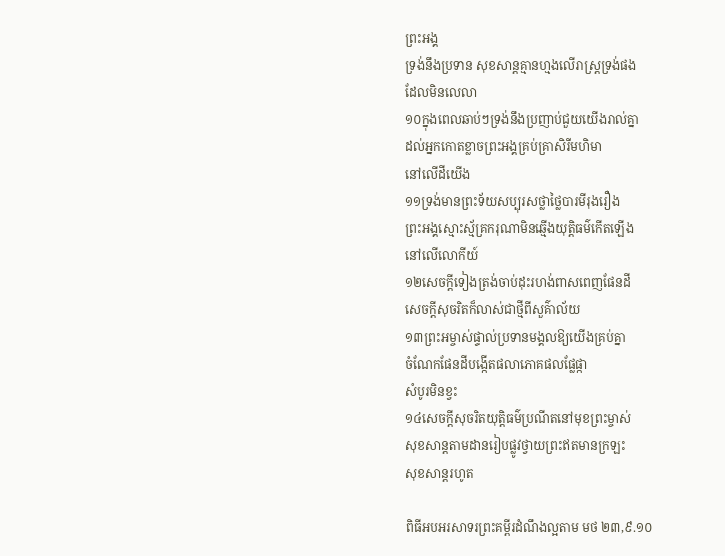ព្រះអង្គ
ទ្រង់នឹងប្រទាន សុខសាន្តគ្មានហ្មងលើរាស្ត្រទ្រង់ផង
ដែលមិនលេលា
១០ក្នុងពេលឆាប់ៗទ្រង់នឹងប្រញាប់ជួយយើងរាល់គ្នា
ដល់អ្នកកោតខ្លាចព្រះអង្គគ្រប់គ្រាសិរីមហិមា
នៅលើដីយើង
១១ទ្រង់មានព្រះទ័យសប្បុរសថ្លាថ្លៃបារមីរុងរឿង
ព្រះអង្គស្មោះស្ម័គ្រករុណាមិនឆ្មើងយុត្តិធម៌កើតឡើង
នៅលើលោកីយ៍
១២សេចក្តីទៀងត្រង់ចាប់ដុះរហង់ពាសពេញផែនដី
សេចក្តីសុចរិតក៏លាស់ជាថ្មីពីសួគ៌ាល័យ
១៣ព្រះអម្ចាស់ផ្ទាល់ប្រទានមង្គលឱ្យយើងគ្រប់គ្នា
ចំណែកផែនដីបង្កើតផលាភោគផលផ្លែផ្កា
សំបូរមិនខ្វះ
១៤សេចក្តីសុចរិតយុត្តិធម៌ប្រណីតនៅមុខព្រះម្ចាស់
សុខសាន្តតាមដានរៀបផ្លូវថ្វាយព្រះឥតមានក្រឡះ
សុខសាន្តរហូត

ពិធីអបអរសាទរព្រះគម្ពីរដំណឹងល្អតាម មថ ២៣,៩.១០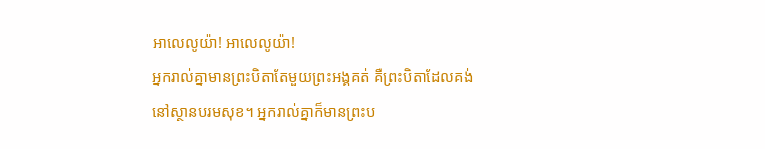អាលេលូយ៉ា! អាលេលូយ៉ា!
អ្នករាល់គ្នាមានព្រះបិតាតែមួយព្រះអង្គគត់ គឺព្រះបិតាដែលគង់នៅស្ថានបរមសុខ។ អ្នករាល់គ្នាក៏មានព្រះប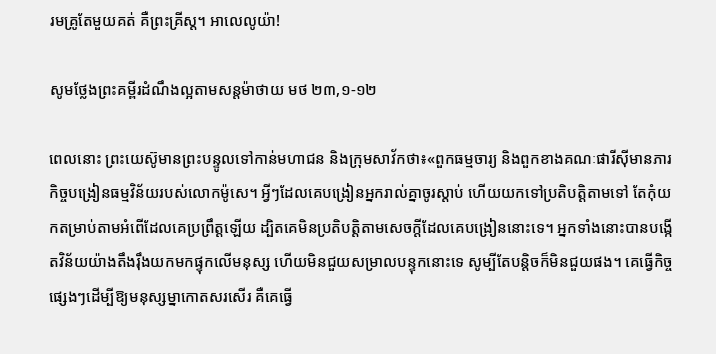រមគ្រូតែមួយគត់ គឺព្រះគ្រីស្ត។ អាលេលូយ៉ា!

សូមថ្លែងព្រះគម្ពីរដំណឹងល្អតាមសន្តម៉ាថាយ មថ ២៣,១-១២

ពេលនោះ ព្រះយេស៊ូមានព្រះបន្ទូលទៅកាន់មហាជន និងក្រុមសាវ័កថា៖«ពួកធម្មចារ្យ និងពួកខាងគណៈផារីស៊ីមានភារកិច្ចបង្រៀនធម្មវិន័យរបស់លោកម៉ូសេ។ អ្វីៗដែលគេបង្រៀនអ្នករាល់គ្នាចូរស្តាប់ ហើយយកទៅប្រតិបត្តិតាមទៅ តែកុំយកតម្រាប់តាមអំពើដែលគេប្រព្រឹត្តឡើយ ដ្បិតគេមិនប្រតិបត្តិតាមសេចក្តីដែលគេបង្រៀននោះទេ។ អ្នកទាំងនោះបានបង្កើតវិន័យយ៉ាងតឹងរ៉ឹងយកមកផ្ទុកលើមនុស្ស ហើយមិនជួយសម្រាលបន្ទុកនោះទេ សូម្បីតែបន្តិចក៏មិនជួយផង។ គេធ្វើកិច្ចផ្សេងៗដើម្បីឱ្យមនុស្សម្នាកោតសរសើរ គឺគេធ្វើ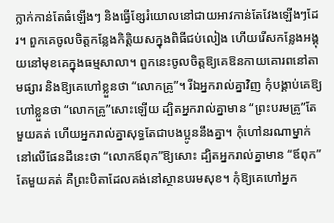ក្លាក់កាន់តែធំឡើងៗ និងធ្វើខ្សែរំយោលនៅជាយអាវកាន់តែវែងឡើងៗដែរ។ ពួកគេចូលចិត្តកន្លែងកិត្តិយសក្នុងពិធីជប់លៀង ហើយរើសកន្លែងអង្គុយនៅមុខគេក្នុងធម្មសាលា។ ពួកនេះចូលចិត្តឱ្យគេឱនកាយគោរពនៅតាមផ្សារ និងឱ្យគេហៅខ្លួនថា “លោកគ្រូ”។ រីឯអ្នករាល់គ្នាវិញ កុំបង្គាប់គេឱ្យហៅខ្លួនថា “លោកគ្រូ”សោះឡើយ ដ្បិតអ្នករាល់គ្នាមាន “ព្រះបរមគ្រូ”តែមួយគត់ ហើយអ្នករាល់គ្នាសុទ្ធតែជាបងប្អូននឹងគ្នា។ កុំហៅនរណាម្នាក់នៅលើផែនដីនេះថា “លោកឪពុក”ឱ្យសោះ ដ្បិតអ្នករាល់គ្នាមាន “ឪពុក” តែមួយគត់ គឺព្រះបិតាដែលគង់នៅស្ថានបរមសុខ។ កុំឱ្យគេហៅអ្នក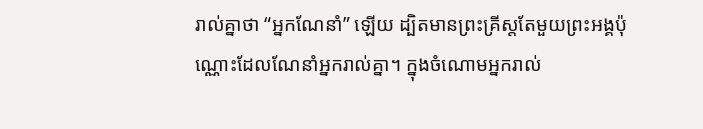រាល់គ្នាថា “អ្នកណែនាំ” ឡើយ ដ្បិតមានព្រះគ្រីស្តតែមួយព្រះអង្គប៉ុណ្ណោះដែលណែនាំអ្នករាល់គ្នា។ ក្នុងចំណោមអ្នករាល់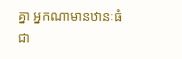គ្នា អ្នកណាមានឋានៈធំជា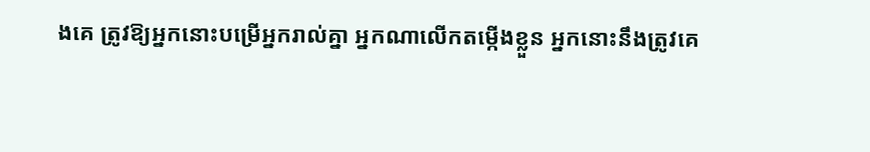ងគេ ត្រូវឱ្យអ្នកនោះបម្រើអ្នករាល់គ្នា អ្នកណាលើកតម្កើងខ្លួន អ្នកនោះនឹងត្រូវគេ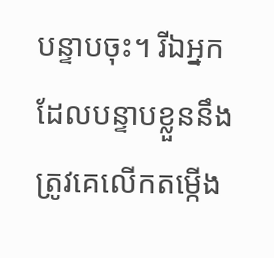បន្ទាបចុះ។ រីឯអ្នកដែលបន្ទាបខ្លួននឹងត្រូវគេលើកតម្កើង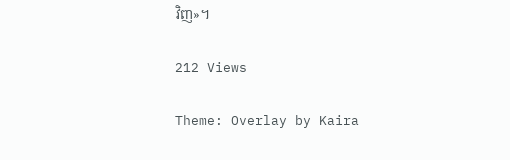វិញ»។

212 Views

Theme: Overlay by Kaira